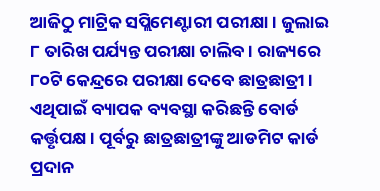ଆଜିଠୁ ମାଟ୍ରିକ ସପ୍ଲିମେଣ୍ଟାରୀ ପରୀକ୍ଷା । ଜୁଲାଇ ୮ ତାରିଖ ପର୍ଯ୍ୟନ୍ତ ପରୀକ୍ଷା ଚାଲିବ । ରାଜ୍ୟରେ ୮୦ଟି କେନ୍ଦ୍ରରେ ପରୀକ୍ଷା ଦେବେ ଛାତ୍ରଛାତ୍ରୀ । ଏଥିପାଇଁ ବ୍ୟାପକ ବ୍ୟବସ୍ଥା କରିଛନ୍ତି ବୋର୍ଡ କର୍ତ୍ତୃପକ୍ଷ । ପୂର୍ବରୁ ଛାତ୍ରଛାତ୍ରୀଙ୍କୁ ଆଡମିଟ କାର୍ଡ ପ୍ରଦାନ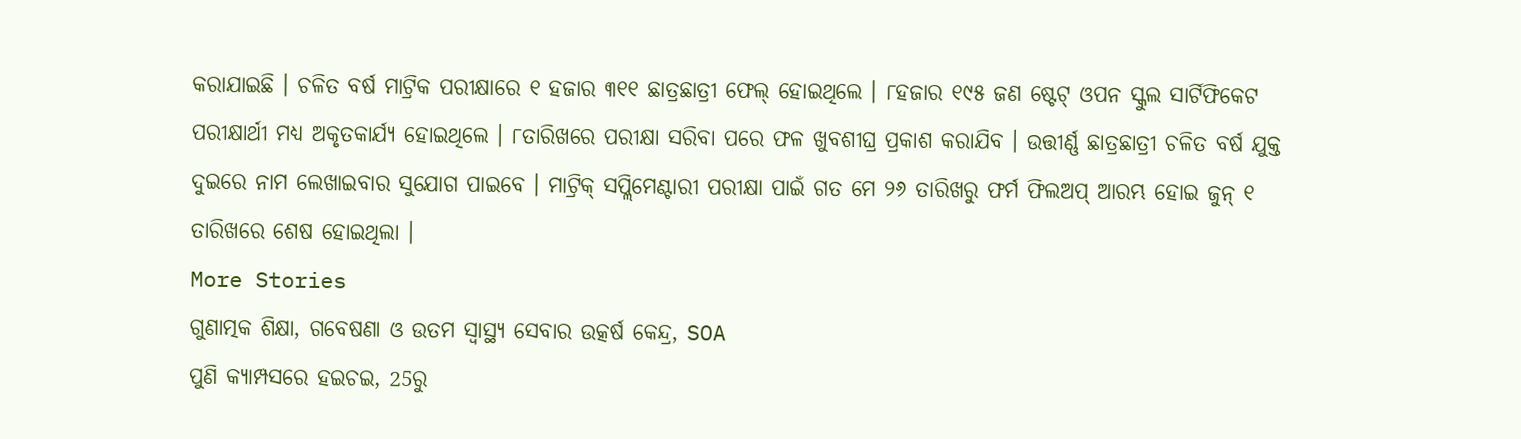କରାଯାଇଛି । ଚଳିତ ବର୍ଷ ମାଟ୍ରିକ ପରୀକ୍ଷାରେ ୧ ହଜାର ୩୧୧ ଛାତ୍ରଛାତ୍ରୀ ଫେଲ୍ ହୋଇଥିଲେ । ୮ହଜାର ୧୯୫ ଜଣ ଷ୍ଟେଟ୍ ଓପନ ସ୍କୁଲ ସାର୍ଟିଫିକେଟ ପରୀକ୍ଷାର୍ଥୀ ମଧ୍ୟ ଅକୃତକାର୍ଯ୍ୟ ହୋଇଥିଲେ । ୮ତାରିଖରେ ପରୀକ୍ଷା ସରିବା ପରେ ଫଳ ଖୁବଶୀଘ୍ର ପ୍ରକାଶ କରାଯିବ । ଉତ୍ତୀର୍ଣ୍ଣ ଛାତ୍ରଛାତ୍ରୀ ଚଳିତ ବର୍ଷ ଯୁକ୍ତ ଦୁଇରେ ନାମ ଲେଖାଇବାର ସୁଯୋଗ ପାଇବେ । ମାଟ୍ରିକ୍ ସପ୍ଲିମେଣ୍ଟାରୀ ପରୀକ୍ଷା ପାଇଁ ଗତ ମେ ୨୬ ତାରିଖରୁ ଫର୍ମ ଫିଲଅପ୍ ଆରମ୍ଭ ହୋଇ ଜୁନ୍ ୧ ତାରିଖରେ ଶେଷ ହୋଇଥିଲା ।
More Stories
ଗୁଣାତ୍ମକ ଶିକ୍ଷା, ଗବେଷଣା ଓ ଉତମ ସ୍ୱାସ୍ଥ୍ୟ ସେବାର ଉତ୍କର୍ଷ କେନ୍ଦ୍ର, SOA
ପୁଣି କ୍ୟାମ୍ପସରେ ହଇଚଇ, 25ରୁ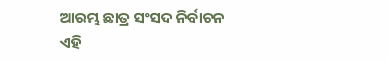ଆରମ୍ଭ ଛାତ୍ର ସଂସଦ ନିର୍ବାଚନ
ଏହି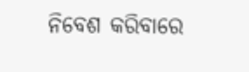ନିବେଶ କରିବାରେ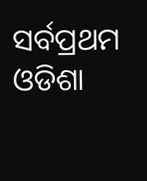ସର୍ବପ୍ରଥମ ଓଡିଶା